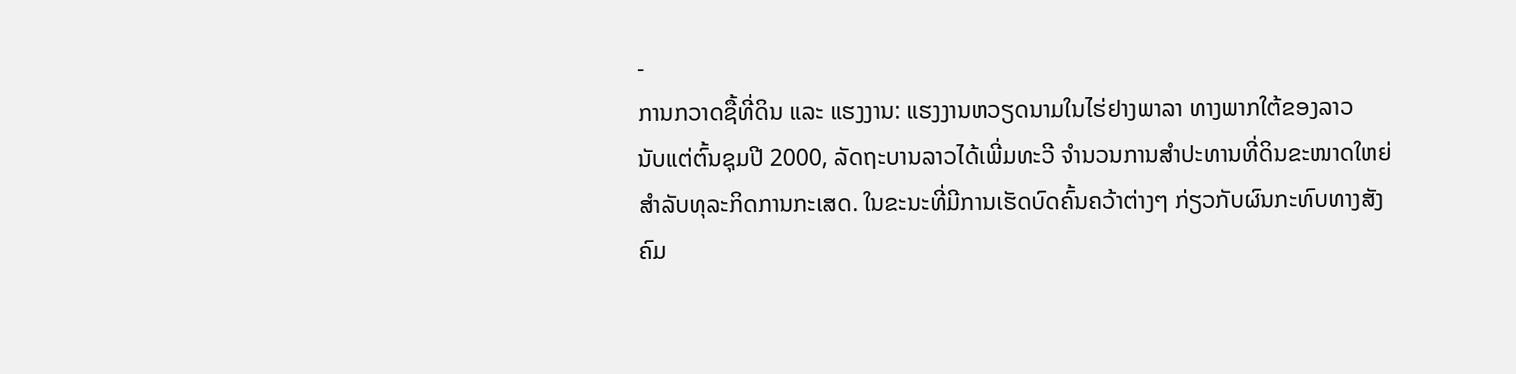-
ການກວາດຊື້ທີ່ດິນ ແລະ ແຮງງານ: ແຮງງານຫວຽດນາມໃນໄຮ່ຢາງພາລາ ທາງພາກໃຕ້ຂອງລາວ
ນັບແຕ່ຕົ້ນຊຸມປີ 2000, ລັດຖະບານລາວໄດ້ເພີ່ມທະວີ ຈຳນວນການສຳປະທານທີ່ດິນຂະໜາດໃຫຍ່ ສຳລັບທຸລະກິດການກະເສດ. ໃນຂະນະທີ່ມີການເຮັດບົດຄົ້ນຄວ້າຕ່າງໆ ກ່ຽວກັບຜົນກະທົບທາງສັງຄົມ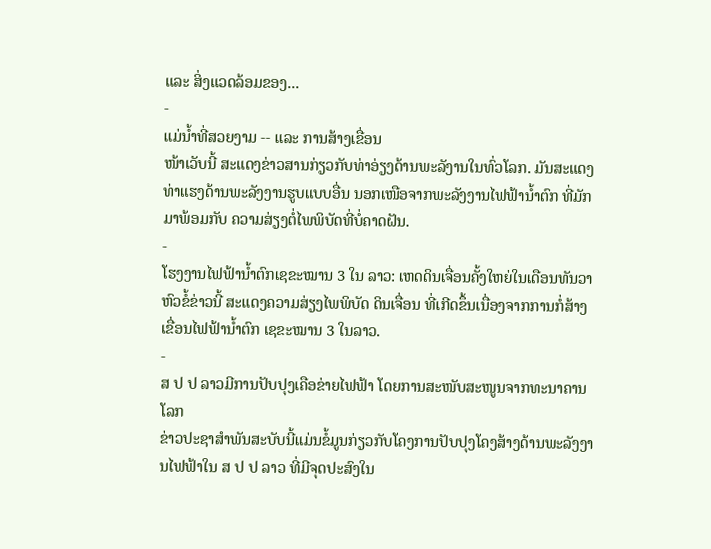ແລະ ສິ່ງແວດລ້ອມຂອງ...
-
ແມ່ນ້ຳທີ່ສວຍງາມ -- ແລະ ການສ້າງເຂື່ອນ
ໜ້າເວັບນີ້ ສະແດງຂ່າວສານກ່ຽວກັບທ່າອ່ຽງດ້ານພະລັງານໃນທົ່ວໂລກ. ມັນສະແດງທ່າແຮງດ້ານພະລັງງານຮູບແບບອື່ນ ນອກເໜືອຈາກພະລັງງານໄຟຟ້ານ້ຳຕົກ ທີ່ມັກມາພ້ອມກັບ ຄວາມສ່ຽງຕໍ່ໄພພິບັດທີ່ບໍ່ຄາດຝັນ.
-
ໂຮງງານໄຟຟ້ານ້ຳຕົກເຊຂະໝານ 3 ໃນ ລາວ: ເຫດດິນເຈື່ອນຄັ້ງໃຫຍ່ໃນເດືອນທັນວາ
ຫົວຂໍ້ຂ່າວນີ້ ສະແດງຄວາມສ່ຽງໄພພິບັດ ດິນເຈື່ອນ ທີ່ເກີດຂຶ້ນເນື່ອງຈາກການກໍ່ສ້າງເຂື່ອນໄຟຟ້ານ້ຳຕົກ ເຊຂະໝານ 3 ໃນລາວ.
-
ສ ປ ປ ລາວມີການປັບປຸງເຄືອຂ່າຍໄຟຟ້າ ໂດຍການສະໜັບສະໜູນຈາກທະນາຄານໂລກ
ຂ່າວປະຊາສຳພັນສະບັບນີ້ແມ່ນຂໍ້ມູນກ່ຽວກັບໂຄງການປັບປຸງໂຄງສ້າງດ້ານພະລັງງານໄຟຟ້າໃນ ສ ປ ປ ລາວ ທີ່ມີຈຸດປະສົງໃນ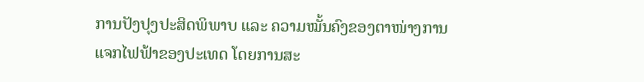ການປັງປຸງປະສິດພິພາບ ແລະ ຄວາມໝັ້ນຄົງຂອງຕາໜ່າງການແຈກໄຟຟ້າຂອງປະເທດ ໂດຍການສະ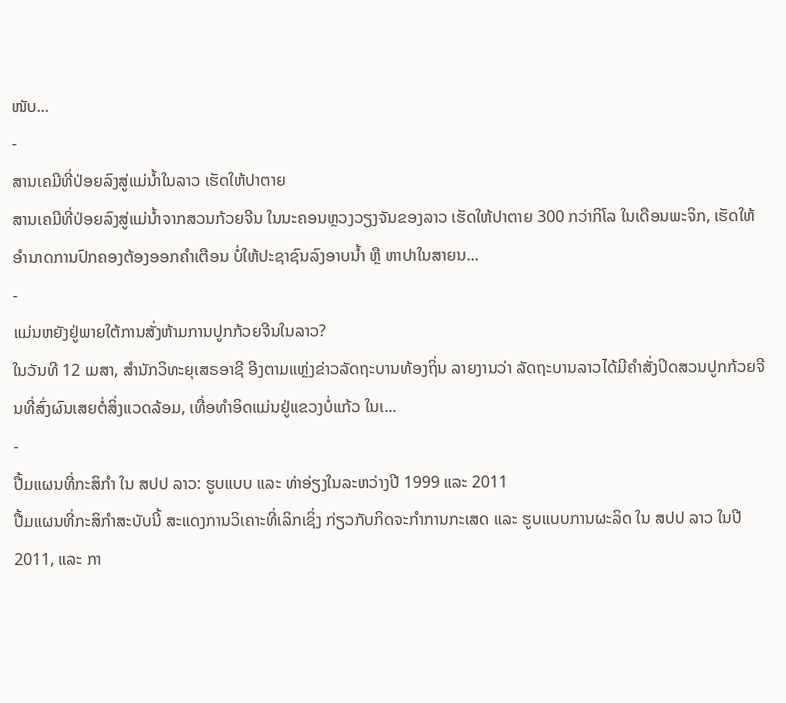ໜັບ...
-
ສານເຄມີທີ່ປ່ອຍລົງສູ່ແມ່ນ້ຳໃນລາວ ເຮັດໃຫ້ປາຕາຍ
ສານເຄມີທີ່ປ່ອຍລົງສູ່ແມ່ນ້ຳຈາກສວນກ້ວຍຈີນ ໃນນະຄອນຫຼວງວຽງຈັນຂອງລາວ ເຮັດໃຫ້ປາຕາຍ 300 ກວ່າກິໂລ ໃນເດືອນພະຈິກ, ເຮັດໃຫ້ອຳນາດການປົກຄອງຕ້ອງອອກຄຳເຕືອນ ບໍ່ໃຫ້ປະຊາຊົນລົງອາບນ້ຳ ຫຼື ຫາປາໃນສາຍນ...
-
ແມ່ນຫຍັງຢູ່ພາຍໃຕ້ການສັ່ງຫ້າມການປູກກ້ວຍຈີນໃນລາວ?
ໃນວັນທີ 12 ເມສາ, ສຳນັກວິທະຍຸເສຣອາຊີ ອີງຕາມແຫຼ່ງຂ່າວລັດຖະບານທ້ອງຖິ່ນ ລາຍງານວ່າ ລັດຖະບານລາວໄດ້ມີຄຳສັ່ງປິດສວນປູກກ້ວຍຈີນທີ່ສົ່ງຜົນເສຍຕໍ່ສິ່ງແວດລ້ອມ, ເທື່ອທຳອິດແມ່ນຢູ່ແຂວງບໍ່ແກ້ວ ໃນເ...
-
ປື້ມແຜນທີ່ກະສິກຳ ໃນ ສປປ ລາວ: ຮູບແບບ ແລະ ທ່າອ່ຽງໃນລະຫວ່າງປີ 1999 ແລະ 2011
ປື້ມແຜນທີ່ກະສິກຳສະບັບນີ້ ສະແດງການວິເຄາະທີ່ເລິກເຊິ່ງ ກ່ຽວກັບກິດຈະກຳການກະເສດ ແລະ ຮູບແບບການຜະລິດ ໃນ ສປປ ລາວ ໃນປີ 2011, ແລະ ກາ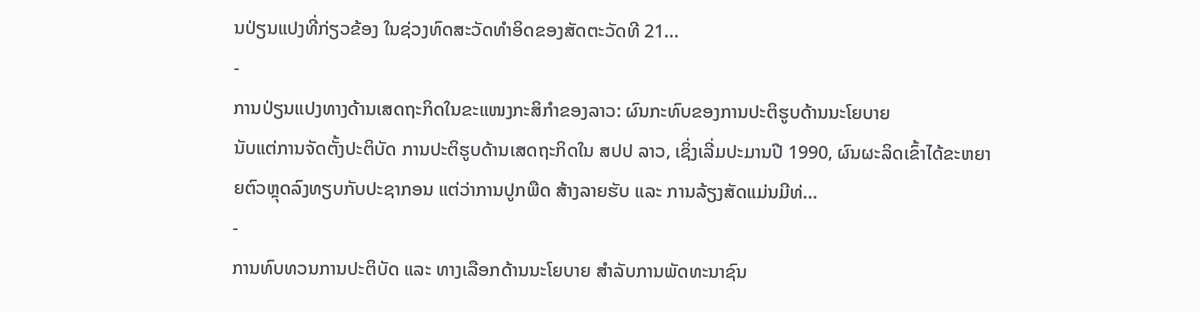ນປ່ຽນແປງທີ່ກ່ຽວຂ້ອງ ໃນຊ່ວງທົດສະວັດທຳອິດຂອງສັດຕະວັດທີ 21...
-
ການປ່ຽນແປງທາງດ້ານເສດຖະກິດໃນຂະແໜງກະສິກຳຂອງລາວ: ຜົນກະທົບຂອງການປະຕິຮູບດ້ານນະໂຍບາຍ
ນັບແຕ່ການຈັດຕັ້ງປະຕິບັດ ການປະຕິຮູບດ້ານເສດຖະກິດໃນ ສປປ ລາວ, ເຊິ່ງເລີ່ມປະມານປີ 1990, ຜົນຜະລິດເຂົ້າໄດ້ຂະຫຍາຍຕົວຫຼຸດລົງທຽບກັບປະຊາກອນ ແຕ່ວ່າການປູກພືດ ສ້າງລາຍຮັບ ແລະ ການລ້ຽງສັດແມ່ນມີທ່...
-
ການທົບທວນການປະຕິບັດ ແລະ ທາງເລືອກດ້ານນະໂຍບາຍ ສຳລັບການພັດທະນາຊົນ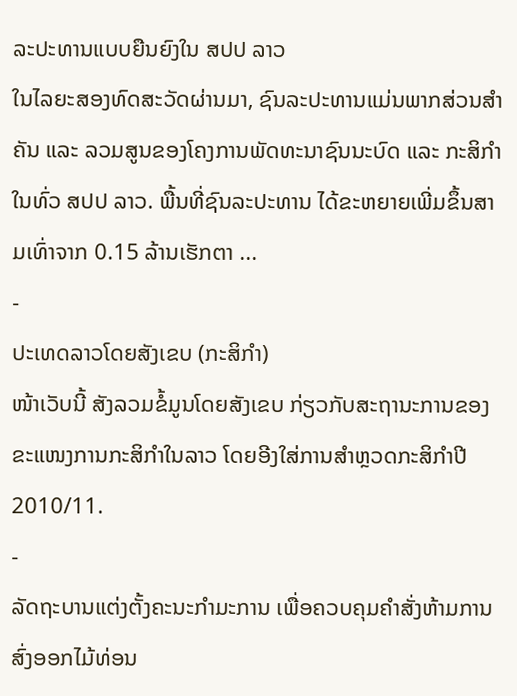ລະປະທານແບບຍືນຍົງໃນ ສປປ ລາວ
ໃນໄລຍະສອງທົດສະວັດຜ່ານມາ, ຊົນລະປະທານແມ່ນພາກສ່ວນສຳຄັນ ແລະ ລວມສູນຂອງໂຄງການພັດທະນາຊົນນະບົດ ແລະ ກະສິກຳໃນທົ່ວ ສປປ ລາວ. ພື້ນທີ່ຊົນລະປະທານ ໄດ້ຂະຫຍາຍເພີ່ມຂຶ້ນສາມເທົ່າຈາກ 0.15 ລ້ານເຮັກຕາ ...
-
ປະເທດລາວໂດຍສັງເຂບ (ກະສິກຳ)
ໜ້າເວັບນີ້ ສັງລວມຂໍ້ມູນໂດຍສັງເຂບ ກ່ຽວກັບສະຖານະການຂອງຂະແໜງການກະສິກຳໃນລາວ ໂດຍອີງໃສ່ການສຳຫຼວດກະສິກຳປີ 2010/11.
-
ລັດຖະບານແຕ່ງຕັ້ງຄະນະກຳມະການ ເພື່ອຄວບຄຸມຄຳສັ່ງຫ້າມການສົ່ງອອກໄມ້ທ່ອນ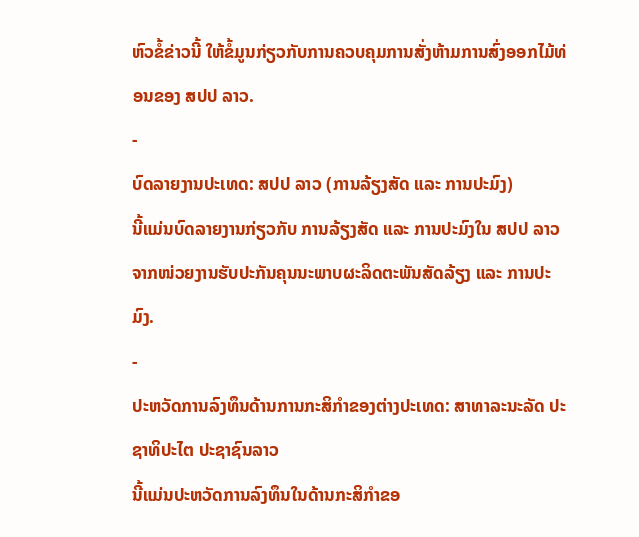ຫົວຂໍ້ຂ່າວນີ້ ໃຫ້ຂໍ້ມູນກ່ຽວກັບການຄວບຄຸມການສັ່ງຫ້າມການສົ່ງອອກໄມ້ທ່ອນຂອງ ສປປ ລາວ.
-
ບົດລາຍງານປະເທດ: ສປປ ລາວ (ການລ້ຽງສັດ ແລະ ການປະມົງ)
ນີ້ແມ່ນບົດລາຍງານກ່ຽວກັບ ການລ້ຽງສັດ ແລະ ການປະມົງໃນ ສປປ ລາວ ຈາກໜ່ວຍງານຮັບປະກັນຄຸນນະພາບຜະລິດຕະພັນສັດລ້ຽງ ແລະ ການປະມົງ.
-
ປະຫວັດການລົງທຶນດ້ານການກະສິກຳຂອງຕ່າງປະເທດ: ສາທາລະນະລັດ ປະຊາທິປະໄຕ ປະຊາຊົນລາວ
ນີ້ແມ່ນປະຫວັດການລົງທຶນໃນດ້ານກະສິກຳຂອ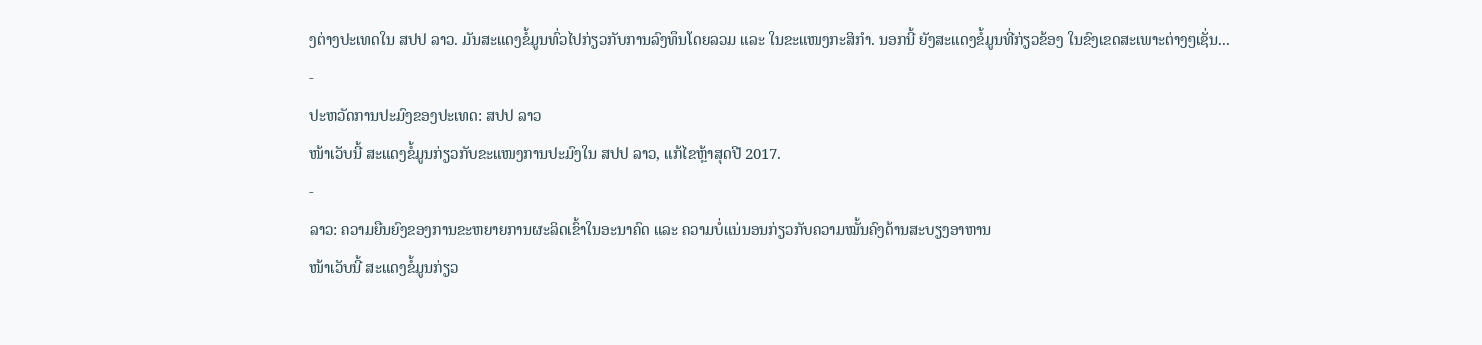ງຕ່າງປະເທດໃນ ສປປ ລາວ. ມັນສະແດງຂໍ້ມູນທົ່ວໄປກ່ຽວກັບການລົງທຶນໂດຍລວມ ແລະ ໃນຂະແໜງກະສິກຳ. ນອກນີ້ ຍັງສະແດງຂໍ້ມູນທີ່ກ່ຽວຂ້ອງ ໃນຂົງເຂດສະເພາະຕ່າງໆເຊັ່ນ...
-
ປະຫວັດການປະມົງຂອງປະເທດ: ສປປ ລາວ
ໜ້າເວັບນີ້ ສະແດງຂໍ້ມູນກ່ຽວກັບຂະແໜງການປະມົງໃນ ສປປ ລາວ, ແກ້ໄຂຫຼ້າສຸດປີ 2017.
-
ລາວ: ຄວາມຍືນຍົງຂອງການຂະຫຍາຍການຜະລິດເຂົ້າໃນອະນາຄົດ ແລະ ຄວາມບໍ່ແນ່ນອນກ່ຽວກັບຄວາມໝັ້ນຄົງດ້ານສະບຽງອາຫານ
ໜ້າເວັບນີ້ ສະແດງຂໍ້ມູນກ່ຽວ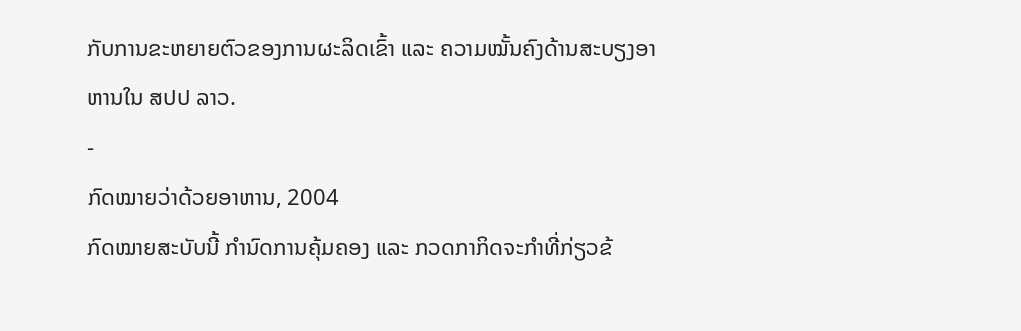ກັບການຂະຫຍາຍຕົວຂອງການຜະລິດເຂົ້າ ແລະ ຄວາມໝັ້ນຄົງດ້ານສະບຽງອາຫານໃນ ສປປ ລາວ.
-
ກົດໝາຍວ່າດ້ວຍອາຫານ, 2004
ກົດໝາຍສະບັບນີ້ ກຳນົດການຄຸ້ມຄອງ ແລະ ກວດກາກິດຈະກຳທີ່ກ່ຽວຂ້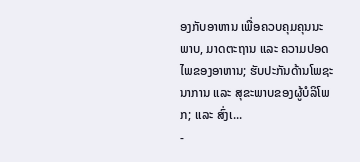ອງກັບອາຫານ ເພື່ອຄວບຄຸມຄຸນນະພາບ, ມາດຕະຖານ ແລະ ຄວາມປອດໄພຂອງອາຫານ; ຮັບປະກັນດ້ານໂພຊະນາການ ແລະ ສຸຂະພາບຂອງຜູ້ບໍລິໂພກ; ແລະ ສົ່ງເ...
-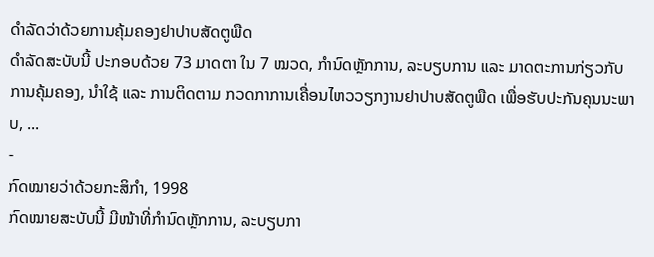ດຳລັດວ່າດ້ວຍການຄຸ້ມຄອງຢາປາບສັດຕູພືດ
ດຳລັດສະບັບນີ້ ປະກອບດ້ວຍ 73 ມາດຕາ ໃນ 7 ໝວດ, ກຳນົດຫຼັກການ, ລະບຽບການ ແລະ ມາດຕະການກ່ຽວກັບການຄຸ້ມຄອງ, ນຳໃຊ້ ແລະ ການຕິດຕາມ ກວດກາການເຄື່ອນໄຫວວຽກງານຢາປາບສັດຕູພືດ ເພື່ອຮັບປະກັນຄຸນນະພາບ, ...
-
ກົດໝາຍວ່າດ້ວຍກະສິກຳ, 1998
ກົດໝາຍສະບັບນີ້ ມີໜ້າທີ່ກຳນົດຫຼັກການ, ລະບຽບກາ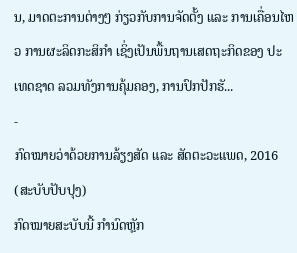ນ, ມາດຕະການຕ່າງໆ ກ່ຽວກັບການຈັດຕັ້ງ ແລະ ການເຄື່ອນໄຫວ ການຜະລິດກະສິກຳ ເຊິ່ງເປັນພື້ນຖານເສດຖະກິດຂອງ ປະເທດຊາດ ລວມທັງການຄຸ້ມຄອງ, ການປົກປັກຮັ...
-
ກົດໝາຍວ່າດ້ວຍການລ້ຽງສັດ ແລະ ສັດຕະວະແພດ, 2016 (ສະບັບປັບປຸງ)
ກົດໝາຍສະບັບນີ້ ກຳນົດຫຼັກ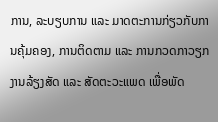ການ, ລະບຽບການ ແລະ ມາດຕະການກ່ຽວກັບການຄຸ້ມຄອງ, ການຕິດຕາມ ແລະ ການກວດກາວຽກງານລ້ຽງສັດ ແລະ ສັດຕະວະແພດ ເພື່ອພັດ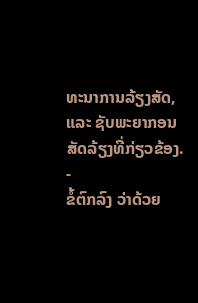ທະນາການລ້ຽງສັດ, ແລະ ຊັບພະຍາກອນສັດລ້ຽງທີ່ກ່ຽວຂ້ອງ.
-
ຂໍ້ຕົກລົງ ວ່າດ້ວຍ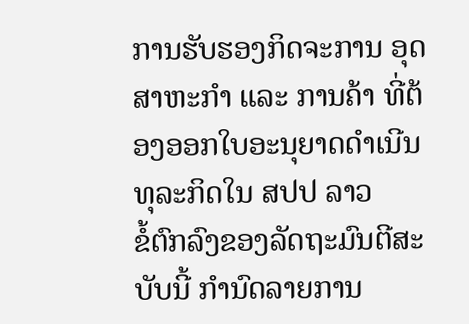ການຮັບຮອງກິດຈະການ ອຸດສາຫະກຳ ແລະ ການຄ້າ ທີ່ຕ້ອງອອກໃບອະນຸຍາດດຳເນີນທຸລະກິດໃນ ສປປ ລາວ
ຂໍ້ຕົກລົງຂອງລັດຖະມົນຕີສະບັບນີ້ ກຳນົດລາຍການ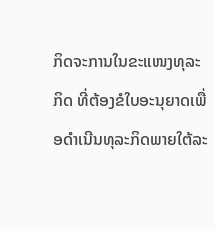ກິດຈະການໃນຂະແໜງທຸລະກິດ ທີ່ຕ້ອງຂໍໃບອະນຸຍາດເພື່ອດຳເນີນທຸລະກິດພາຍໃຕ້ລະ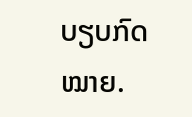ບຽບກົດໝາຍ.